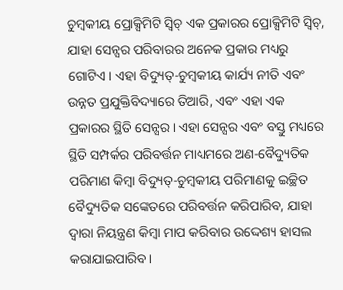ଚୁମ୍ବକୀୟ ପ୍ରୋକ୍ସିମିଟି ସ୍ୱିଚ୍ ଏକ ପ୍ରକାରର ପ୍ରୋକ୍ସିମିଟି ସ୍ୱିଚ୍, ଯାହା ସେନ୍ସର ପରିବାରର ଅନେକ ପ୍ରକାର ମଧ୍ୟରୁ ଗୋଟିଏ। ଏହା ବିଦ୍ୟୁତ୍-ଚୁମ୍ବକୀୟ କାର୍ଯ୍ୟ ନୀତି ଏବଂ ଉନ୍ନତ ପ୍ରଯୁକ୍ତିବିଦ୍ୟାରେ ତିଆରି, ଏବଂ ଏହା ଏକ ପ୍ରକାରର ସ୍ଥିତି ସେନ୍ସର। ଏହା ସେନ୍ସର ଏବଂ ବସ୍ତୁ ମଧ୍ୟରେ ସ୍ଥିତି ସମ୍ପର୍କର ପରିବର୍ତ୍ତନ ମାଧ୍ୟମରେ ଅଣ-ବୈଦ୍ୟୁତିକ ପରିମାଣ କିମ୍ବା ବିଦ୍ୟୁତ୍-ଚୁମ୍ବକୀୟ ପରିମାଣକୁ ଇଚ୍ଛିତ ବୈଦ୍ୟୁତିକ ସଙ୍କେତରେ ପରିବର୍ତ୍ତନ କରିପାରିବ, ଯାହା ଦ୍ଵାରା ନିୟନ୍ତ୍ରଣ କିମ୍ବା ମାପ କରିବାର ଉଦ୍ଦେଶ୍ୟ ହାସଲ କରାଯାଇପାରିବ।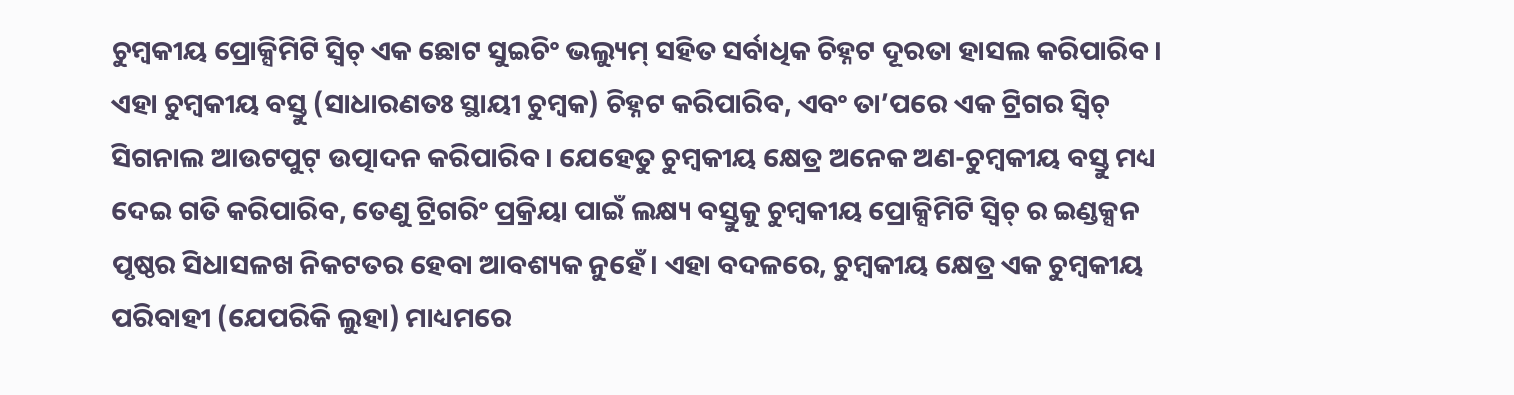ଚୁମ୍ବକୀୟ ପ୍ରୋକ୍ସିମିଟି ସ୍ୱିଚ୍ ଏକ ଛୋଟ ସୁଇଚିଂ ଭଲ୍ୟୁମ୍ ସହିତ ସର୍ବାଧିକ ଚିହ୍ନଟ ଦୂରତା ହାସଲ କରିପାରିବ। ଏହା ଚୁମ୍ବକୀୟ ବସ୍ତୁ (ସାଧାରଣତଃ ସ୍ଥାୟୀ ଚୁମ୍ବକ) ଚିହ୍ନଟ କରିପାରିବ, ଏବଂ ତା’ପରେ ଏକ ଟ୍ରିଗର ସ୍ୱିଚ୍ ସିଗନାଲ ଆଉଟପୁଟ୍ ଉତ୍ପାଦନ କରିପାରିବ। ଯେହେତୁ ଚୁମ୍ବକୀୟ କ୍ଷେତ୍ର ଅନେକ ଅଣ-ଚୁମ୍ବକୀୟ ବସ୍ତୁ ମଧ୍ୟ ଦେଇ ଗତି କରିପାରିବ, ତେଣୁ ଟ୍ରିଗରିଂ ପ୍ରକ୍ରିୟା ପାଇଁ ଲକ୍ଷ୍ୟ ବସ୍ତୁକୁ ଚୁମ୍ବକୀୟ ପ୍ରୋକ୍ସିମିଟି ସ୍ୱିଚ୍ ର ଇଣ୍ଡକ୍ସନ ପୃଷ୍ଠର ସିଧାସଳଖ ନିକଟତର ହେବା ଆବଶ୍ୟକ ନୁହେଁ। ଏହା ବଦଳରେ, ଚୁମ୍ବକୀୟ କ୍ଷେତ୍ର ଏକ ଚୁମ୍ବକୀୟ ପରିବାହୀ (ଯେପରିକି ଲୁହା) ମାଧ୍ୟମରେ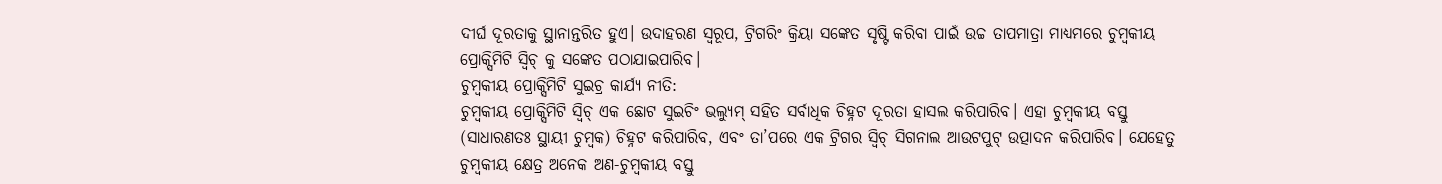ଦୀର୍ଘ ଦୂରତାକୁ ସ୍ଥାନାନ୍ତରିତ ହୁଏ। ଉଦାହରଣ ସ୍ୱରୂପ, ଟ୍ରିଗରିଂ କ୍ରିୟା ସଙ୍କେତ ସୃଷ୍ଟି କରିବା ପାଇଁ ଉଚ୍ଚ ତାପମାତ୍ରା ମାଧ୍ୟମରେ ଚୁମ୍ବକୀୟ ପ୍ରୋକ୍ସିମିଟି ସ୍ୱିଚ୍ କୁ ସଙ୍କେତ ପଠାଯାଇପାରିବ।
ଚୁମ୍ବକୀୟ ପ୍ରୋକ୍ସିମିଟି ସୁଇଚ୍ର କାର୍ଯ୍ୟ ନୀତି:
ଚୁମ୍ବକୀୟ ପ୍ରୋକ୍ସିମିଟି ସ୍ୱିଚ୍ ଏକ ଛୋଟ ସୁଇଚିଂ ଭଲ୍ୟୁମ୍ ସହିତ ସର୍ବାଧିକ ଚିହ୍ନଟ ଦୂରତା ହାସଲ କରିପାରିବ। ଏହା ଚୁମ୍ବକୀୟ ବସ୍ତୁ (ସାଧାରଣତଃ ସ୍ଥାୟୀ ଚୁମ୍ବକ) ଚିହ୍ନଟ କରିପାରିବ, ଏବଂ ତା’ପରେ ଏକ ଟ୍ରିଗର ସ୍ୱିଚ୍ ସିଗନାଲ ଆଉଟପୁଟ୍ ଉତ୍ପାଦନ କରିପାରିବ। ଯେହେତୁ ଚୁମ୍ବକୀୟ କ୍ଷେତ୍ର ଅନେକ ଅଣ-ଚୁମ୍ବକୀୟ ବସ୍ତୁ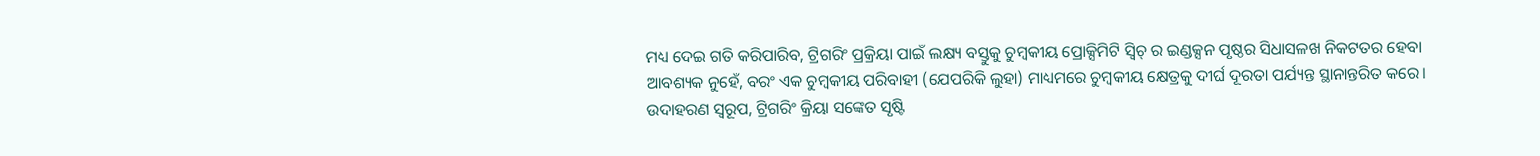ମଧ୍ୟ ଦେଇ ଗତି କରିପାରିବ, ଟ୍ରିଗରିଂ ପ୍ରକ୍ରିୟା ପାଇଁ ଲକ୍ଷ୍ୟ ବସ୍ତୁକୁ ଚୁମ୍ବକୀୟ ପ୍ରୋକ୍ସିମିଟି ସ୍ୱିଚ୍ ର ଇଣ୍ଡକ୍ସନ ପୃଷ୍ଠର ସିଧାସଳଖ ନିକଟତର ହେବା ଆବଶ୍ୟକ ନୁହେଁ, ବରଂ ଏକ ଚୁମ୍ବକୀୟ ପରିବାହୀ (ଯେପରିକି ଲୁହା) ମାଧ୍ୟମରେ ଚୁମ୍ବକୀୟ କ୍ଷେତ୍ରକୁ ଦୀର୍ଘ ଦୂରତା ପର୍ଯ୍ୟନ୍ତ ସ୍ଥାନାନ୍ତରିତ କରେ। ଉଦାହରଣ ସ୍ୱରୂପ, ଟ୍ରିଗରିଂ କ୍ରିୟା ସଙ୍କେତ ସୃଷ୍ଟି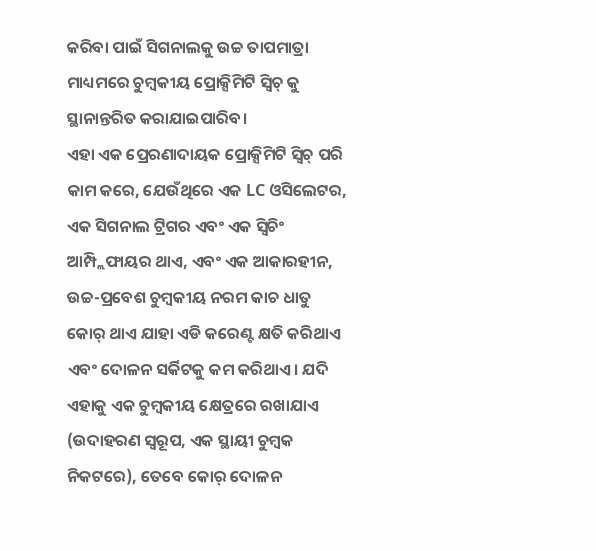କରିବା ପାଇଁ ସିଗନାଲକୁ ଉଚ୍ଚ ତାପମାତ୍ରା ମାଧ୍ୟମରେ ଚୁମ୍ବକୀୟ ପ୍ରୋକ୍ସିମିଟି ସ୍ୱିଚ୍ କୁ ସ୍ଥାନାନ୍ତରିତ କରାଯାଇପାରିବ।
ଏହା ଏକ ପ୍ରେରଣାଦାୟକ ପ୍ରୋକ୍ସିମିଟି ସ୍ୱିଚ୍ ପରି କାମ କରେ, ଯେଉଁଥିରେ ଏକ LC ଓସିଲେଟର, ଏକ ସିଗନାଲ ଟ୍ରିଗର ଏବଂ ଏକ ସ୍ୱିଚିଂ ଆମ୍ପ୍ଲିଫାୟର ଥାଏ, ଏବଂ ଏକ ଆକାରହୀନ, ଉଚ୍ଚ-ପ୍ରବେଶ ଚୁମ୍ବକୀୟ ନରମ କାଚ ଧାତୁ କୋର୍ ଥାଏ ଯାହା ଏଡି କରେଣ୍ଟ କ୍ଷତି କରିଥାଏ ଏବଂ ଦୋଳନ ସର୍କିଟକୁ କମ କରିଥାଏ। ଯଦି ଏହାକୁ ଏକ ଚୁମ୍ବକୀୟ କ୍ଷେତ୍ରରେ ରଖାଯାଏ (ଉଦାହରଣ ସ୍ୱରୂପ, ଏକ ସ୍ଥାୟୀ ଚୁମ୍ବକ ନିକଟରେ), ତେବେ କୋର୍ ଦୋଳନ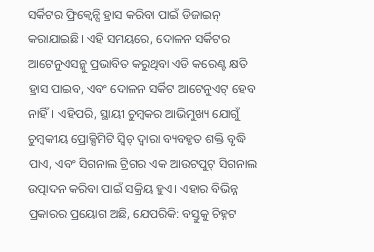ସର୍କିଟର ଫ୍ରିକ୍ୱେନ୍ସି ହ୍ରାସ କରିବା ପାଇଁ ଡିଜାଇନ୍ କରାଯାଇଛି। ଏହି ସମୟରେ, ଦୋଳନ ସର୍କିଟର ଆଟେନୁଏସନ୍କୁ ପ୍ରଭାବିତ କରୁଥିବା ଏଡି କରେଣ୍ଟ କ୍ଷତି ହ୍ରାସ ପାଇବ, ଏବଂ ଦୋଳନ ସର୍କିଟ ଆଟେନୁଏଟ୍ ହେବ ନାହିଁ। ଏହିପରି, ସ୍ଥାୟୀ ଚୁମ୍ବକର ଆଭିମୁଖ୍ୟ ଯୋଗୁଁ ଚୁମ୍ବକୀୟ ପ୍ରୋକ୍ସିମିଟି ସ୍ୱିଚ୍ ଦ୍ୱାରା ବ୍ୟବହୃତ ଶକ୍ତି ବୃଦ୍ଧି ପାଏ, ଏବଂ ସିଗନାଲ ଟ୍ରିଗର ଏକ ଆଉଟପୁଟ୍ ସିଗନାଲ ଉତ୍ପାଦନ କରିବା ପାଇଁ ସକ୍ରିୟ ହୁଏ। ଏହାର ବିଭିନ୍ନ ପ୍ରକାରର ପ୍ରୟୋଗ ଅଛି, ଯେପରିକି: ବସ୍ତୁକୁ ଚିହ୍ନଟ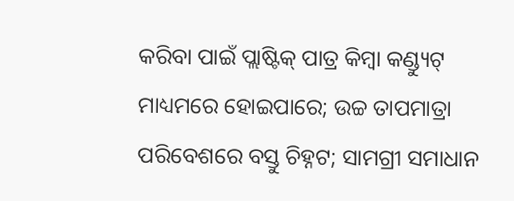କରିବା ପାଇଁ ପ୍ଲାଷ୍ଟିକ୍ ପାତ୍ର କିମ୍ବା କଣ୍ଡ୍ୟୁଟ୍ ମାଧ୍ୟମରେ ହୋଇପାରେ; ଉଚ୍ଚ ତାପମାତ୍ରା ପରିବେଶରେ ବସ୍ତୁ ଚିହ୍ନଟ; ସାମଗ୍ରୀ ସମାଧାନ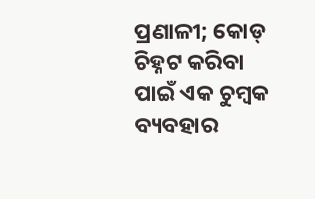ପ୍ରଣାଳୀ; କୋଡ୍ ଚିହ୍ନଟ କରିବା ପାଇଁ ଏକ ଚୁମ୍ବକ ବ୍ୟବହାର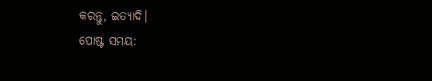କରନ୍ତୁ, ଇତ୍ୟାଦି।
ପୋଷ୍ଟ ସମୟ: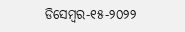ଡିସେମ୍ବର-୧୫-୨୦୨୨